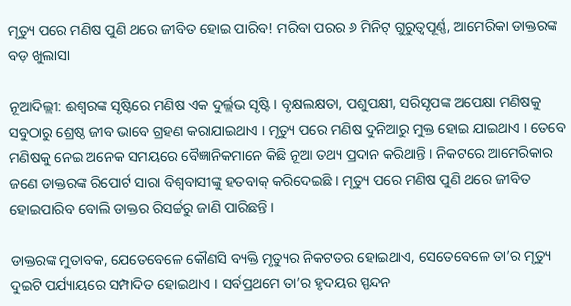ମୃତ୍ୟୁ ପରେ ମଣିଷ ପୁଣି ଥରେ ଜୀବିତ ହୋଇ ପାରିବ! ମରିବା ପରର ୬ ମିନିଟ୍ ଗୁରୁତ୍ୱପୂର୍ଣ୍ଣ, ଆମେରିକା ଡାକ୍ତରଙ୍କ ବଡ଼ ଖୁଲାସା

ନୂଆଦିଲ୍ଲୀ: ଈଶ୍ୱରଙ୍କ ସୃଷ୍ଟିରେ ମଣିଷ ଏକ ଦୁର୍ଲ୍ଲଭ ସୃଷ୍ଟି । ବୃକ୍ଷଲକ୍ଷତା, ପଶୁପକ୍ଷୀ, ସରିସୃପଙ୍କ ଅପେକ୍ଷା ମଣିଷକୁ ସବୁଠାରୁ ଶ୍ରେଷ୍ଠ ଜୀବ ଭାବେ ଗ୍ରହଣ କରାଯାଇଥାଏ । ମୃତ୍ୟୁ ପରେ ମଣିଷ ଦୁନିଆରୁ ମୁକ୍ତ ହୋଇ ଯାଇଥାଏ । ତେବେ ମଣିଷକୁ ନେଇ ଅନେକ ସମୟରେ ବୈଜ୍ଞାନିକମାନେ କିଛି ନୂଆ ତଥ୍ୟ ପ୍ରଦାନ କରିଥାନ୍ତି । ନିକଟରେ ଆମେରିକାର ଜଣେ ଡାକ୍ତରଙ୍କ ରିପୋର୍ଟ ସାରା ବିଶ୍ୱବାସୀଙ୍କୁ ହତବାକ୍ କରିଦେଇଛି । ମୃତ୍ୟୁ ପରେ ମଣିଷ ପୁଣି ଥରେ ଜୀବିତ ହୋଇପାରିବ ବୋଲି ଡାକ୍ତର ରିସର୍ଚ୍ଚରୁ ଜାଣି ପାରିଛନ୍ତି ।

ଡାକ୍ତରଙ୍କ ମୁତାବକ, ଯେତେବେଳେ କୌଣସି ବ୍ୟକ୍ତି ମୃତ୍ୟୁର ନିକଟତର ହୋଇଥାଏ, ସେତେବେଳେ ତା’ର ମୃତ୍ୟୁ ଦୁଇଟି ପର୍ଯ୍ୟାୟରେ ସମ୍ପାଦିତ ହୋଇଥାଏ । ସର୍ବପ୍ରଥମେ ତା’ର ହୃଦୟର ସ୍ପନ୍ଦନ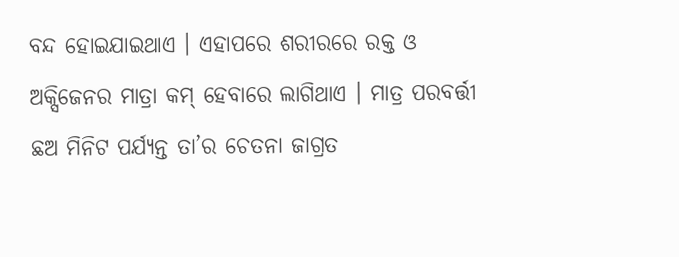ବନ୍ଦ ହୋଇଯାଇଥାଏ । ଏହାପରେ ଶରୀରରେ ରକ୍ତ ଓ ଅକ୍ସିଜେନର ମାତ୍ରା କମ୍ ହେବାରେ ଲାଗିଥାଏ । ମାତ୍ର ପରବର୍ତ୍ତୀ ଛଅ ମିନିଟ ପର୍ଯ୍ୟନ୍ତ ତା’ର ଚେତନା ଜାଗ୍ରତ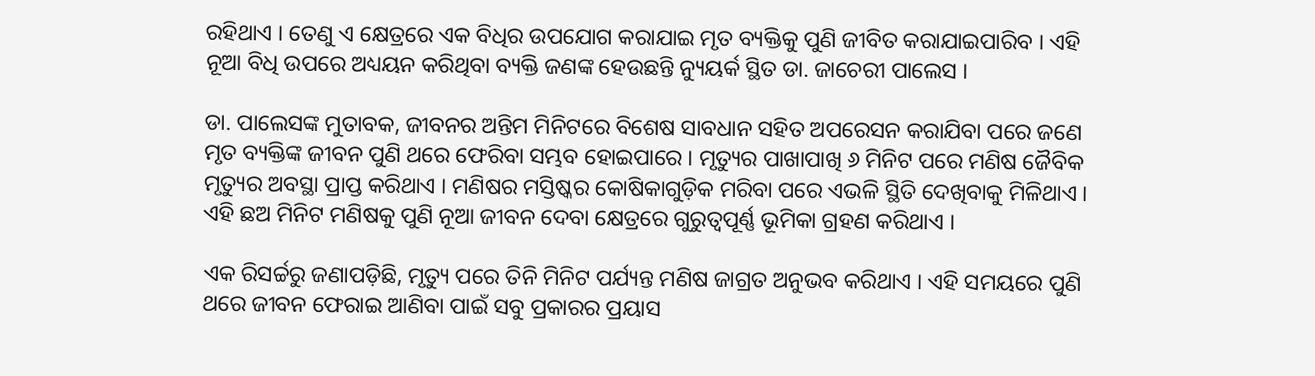ରହିଥାଏ । ତେଣୁ ଏ କ୍ଷେତ୍ରରେ ଏକ ବିଧିର ଉପଯୋଗ କରାଯାଇ ମୃତ ବ୍ୟକ୍ତିକୁ ପୁଣି ଜୀବିତ କରାଯାଇପାରିବ । ଏହି ନୂଆ ବିଧି ଉପରେ ଅଧ୍ୟୟନ କରିଥିବା ବ୍ୟକ୍ତି ଜଣଙ୍କ ହେଉଛନ୍ତି ନ୍ୟୁୟର୍କ ସ୍ଥିତ ଡା. ଜାଚେରୀ ପାଲେସ ।

ଡା. ପାଲେସଙ୍କ ମୁତାବକ, ଜୀବନର ଅନ୍ତିମ ମିନିଟରେ ବିଶେଷ ସାବଧାନ ସହିତ ଅପରେସନ କରାଯିବା ପରେ ଜଣେ ମୃତ ବ୍ୟକ୍ତିଙ୍କ ଜୀବନ ପୁଣି ଥରେ ଫେରିବା ସମ୍ଭବ ହୋଇପାରେ । ମୃତ୍ୟୁର ପାଖାପାଖି ୬ ମିନିଟ ପରେ ମଣିଷ ଜୈବିକ ମୃତ୍ୟୁର ଅବସ୍ଥା ପ୍ରାପ୍ତ କରିଥାଏ । ମଣିଷର ମସ୍ତିଷ୍କର କୋଷିକାଗୁଡ଼ିକ ମରିବା ପରେ ଏଭଳି ସ୍ଥିତି ଦେଖିବାକୁ ମିଳିଥାଏ । ଏହି ଛଅ ମିନିଟ ମଣିଷକୁ ପୁଣି ନୂଆ ଜୀବନ ଦେବା କ୍ଷେତ୍ରରେ ଗୁରୁତ୍ୱପୂର୍ଣ୍ଣ ଭୂମିକା ଗ୍ରହଣ କରିଥାଏ ।

ଏକ ରିସର୍ଚ୍ଚରୁ ଜଣାପଡ଼ିଛି, ମୃତ୍ୟୁ ପରେ ତିନି ମିନିଟ ପର୍ଯ୍ୟନ୍ତ ମଣିଷ ଜାଗ୍ରତ ଅନୁଭବ କରିଥାଏ । ଏହି ସମୟରେ ପୁଣି ଥରେ ଜୀବନ ଫେରାଇ ଆଣିବା ପାଇଁ ସବୁ ପ୍ରକାରର ପ୍ରୟାସ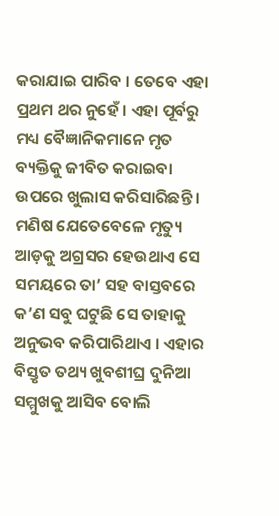କରାଯାଇ ପାରିବ । ତେବେ ଏହା ପ୍ରଥମ ଥର ନୁହେଁ । ଏହା ପୂର୍ବରୁ ମଧ୍ୟ ବୈଜ୍ଞାନିକମାନେ ମୃତ ବ୍ୟକ୍ତିକୁ ଜୀବିତ କରାଇବା ଉପରେ ଖୁଲାସ କରିସାରିଛନ୍ତି । ମଣିଷ ଯେତେବେଳେ ମୃତ୍ୟୁ ଆଡ଼କୁ ଅଗ୍ରସର ହେଉଥାଏ ସେ ସମୟରେ ତା’ ସହ ବାସ୍ତବରେ କ’ଣ ସବୁ ଘଟୁଛି ସେ ତାହାକୁ ଅନୁଭବ କରିପାରିଥାଏ । ଏହାର ବିସ୍ତୃତ ତଥ୍ୟ ଖୁବଶୀଘ୍ର ଦୁନିଆ ସମ୍ମୁଖକୁ ଆସିବ ବୋଲି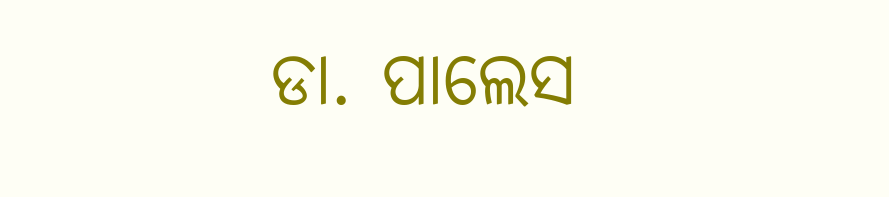ଡା. ପାଲେସ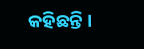କହିଛନ୍ତି ।